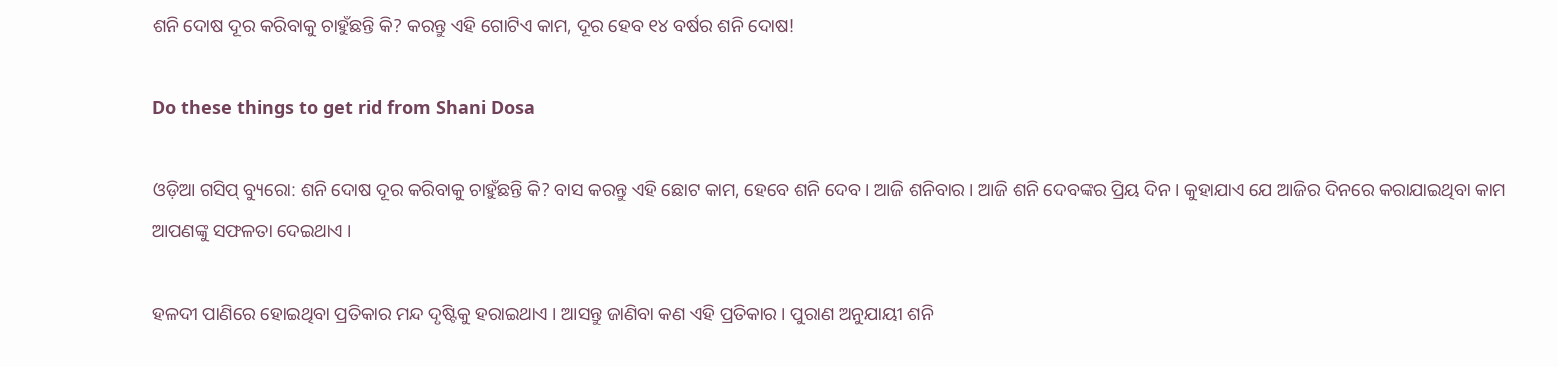ଶନି ଦୋଷ ଦୂର କରିବାକୁ ଚାହୁଁଛନ୍ତି କି? କରନ୍ତୁ ଏହି ଗୋଟିଏ କାମ, ଦୂର ହେବ ୧୪ ବର୍ଷର ଶନି ଦୋଷ!

Do these things to get rid from Shani Dosa

ଓଡ଼ିଆ ଗସିପ୍ ବ୍ୟୁରୋ: ଶନି ଦୋଷ ଦୂର କରିବାକୁ ଚାହୁଁଛନ୍ତି କି? ବାସ କରନ୍ତୁ ଏହି ଛୋଟ କାମ, ହେବେ ଶନି ଦେବ । ଆଜି ଶନିବାର । ଆଜି ଶନି ଦେବଙ୍କର ପ୍ରିୟ ଦିନ । କୁହାଯାଏ ଯେ ଆଜିର ଦିନରେ କରାଯାଇଥିବା କାମ ଆପଣଙ୍କୁ ସଫଳତା ଦେଇଥାଏ ।

ହଳଦୀ ପାଣିରେ ହୋଇଥିବା ପ୍ରତିକାର ମନ୍ଦ ଦୃଷ୍ଟିକୁ ହରାଇଥାଏ । ଆସନ୍ତୁ ଜାଣିବା କଣ ଏହି ପ୍ରତିକାର । ପୁରାଣ ଅନୁଯାୟୀ ଶନି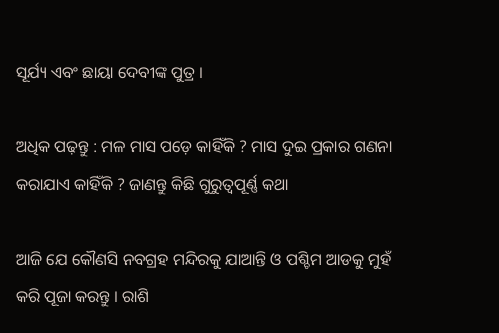ସୂର୍ଯ୍ୟ ଏବଂ ଛାୟା ଦେବୀଙ୍କ ପୁତ୍ର ।

ଅଧିକ ପଢ଼ନ୍ତୁ : ମଳ ମାସ ପଡ଼େ କାହିଁକି ? ମାସ ଦୁଇ ପ୍ରକାର ଗଣନା କରାଯାଏ କାହିଁକି ? ଜାଣନ୍ତୁ କିଛି ଗୁରୁତ୍ୱପୂର୍ଣ୍ଣ କଥା

ଆଜି ଯେ କୌଣସି ନବଗ୍ରହ ମନ୍ଦିରକୁ ଯାଆନ୍ତି ଓ ପଶ୍ଚିମ ଆଡକୁ ମୁହଁ କରି ପୂଜା କରନ୍ତୁ । ରାଶି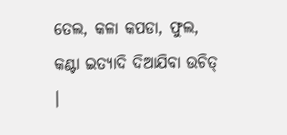ତେଲ, କଳା କପଡା, ଫୁଲ, କଣ୍ଟା ଇତ୍ୟାଦି ଦିଆଯିବା ଉଚିତ୍ ।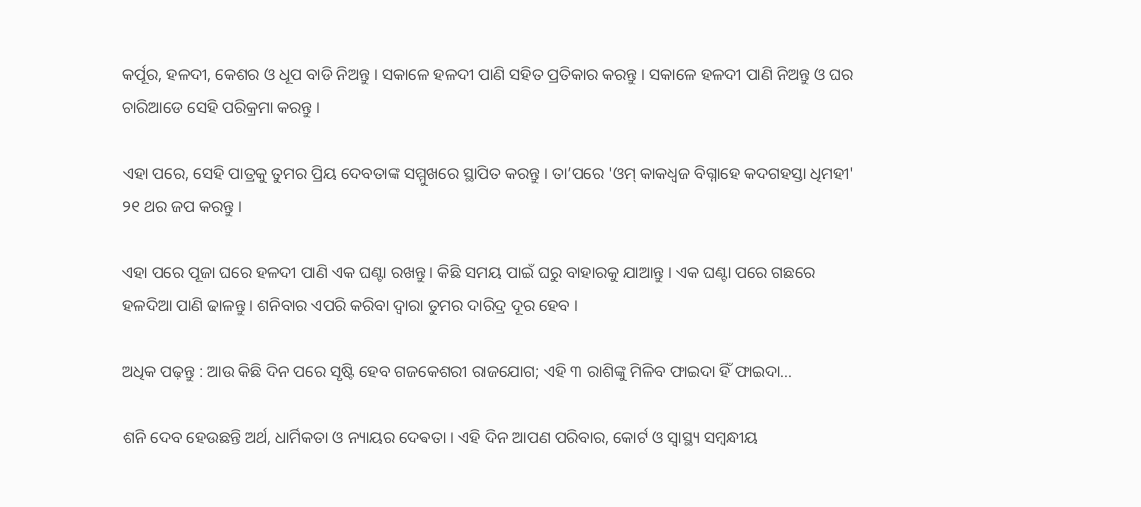କର୍ପୂର, ହଳଦୀ, କେଶର ଓ ଧୂପ ବାଡି ନିଅନ୍ତୁ । ସକାଳେ ହଳଦୀ ପାଣି ସହିତ ପ୍ରତିକାର କରନ୍ତୁ । ସକାଳେ ହଳଦୀ ପାଣି ନିଅନ୍ତୁ ଓ ଘର ଚାରିଆଡେ ସେହି ପରିକ୍ରମା କରନ୍ତୁ ।

ଏହା ପରେ, ସେହି ପାତ୍ରକୁ ତୁମର ପ୍ରିୟ ଦେବତାଙ୍କ ସମ୍ମୁଖରେ ସ୍ଥାପିତ କରନ୍ତୁ । ତା’ପରେ 'ଓମ୍ କାକଧ୍ୱଜ ବିଗ୍ନାହେ କଦଗହସ୍ତା ଧିମହୀ' ୨୧ ଥର ଜପ କରନ୍ତୁ ।

ଏହା ପରେ ପୂଜା ଘରେ ହଳଦୀ ପାଣି ଏକ ଘଣ୍ଟା ରଖନ୍ତୁ । କିଛି ସମୟ ପାଇଁ ଘରୁ ବାହାରକୁ ଯାଆନ୍ତୁ । ଏକ ଘଣ୍ଟା ପରେ ଗଛରେ ହଳଦିଆ ପାଣି ଢାଳନ୍ତୁ । ଶନିବାର ଏପରି କରିବା ଦ୍ୱାରା ତୁମର ଦାରିଦ୍ର ଦୂର ହେବ ।

ଅଧିକ ପଢ଼ନ୍ତୁ : ଆଉ କିଛି ଦିନ ପରେ ସୃଷ୍ଟି ହେବ ଗଜକେଶରୀ ରାଜଯୋଗ; ଏହି ୩ ରାଶିଙ୍କୁ ମିଳିବ ଫାଇଦା ହିଁ ଫାଇଦା...

ଶନି ଦେବ ହେଉଛନ୍ତି ଅର୍ଥ, ଧାର୍ମିକତା ଓ ନ୍ୟାୟର ଦେଵତା । ଏହି ଦିନ ଆପଣ ପରିବାର, କୋର୍ଟ ଓ ସ୍ୱାସ୍ଥ୍ୟ ସମ୍ବନ୍ଧୀୟ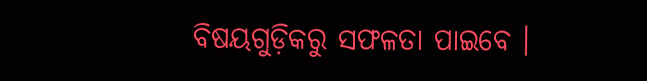ବିଷୟଗୁଡ଼ିକରୁ ସଫଳତା ପାଇବେ ।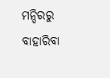ମନ୍ଦିରରୁ ବାହାରିବା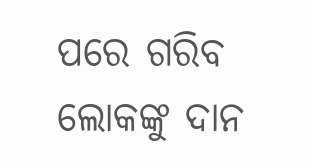ପରେ ଗରିବ ଲୋକଙ୍କୁ ଦାନ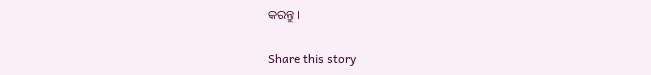କରନ୍ତୁ ।

Share this story